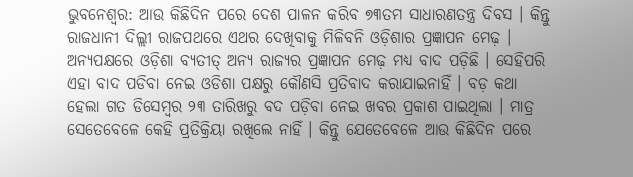ଭୁବନେଶ୍ୱର: ଆଉ କିଛିଦିନ ପରେ ଦେଶ ପାଳନ କରିବ ୭୩ତମ ସାଧାରଣତନ୍ତ୍ର ଦିବସ । କିନ୍ତୁ ରାଜଧାନୀ ଦିଲ୍ଲୀ ରାଜପଥରେ ଏଥର ଦେଖିବାକୁ ମିଳିବନି ଓଡ଼ିଶାର ପ୍ରଜ୍ଞାପନ ମେଢ଼ । ଅନ୍ୟପକ୍ଷରେ ଓଡ଼ିଶା ବ୍ୟତୀତ୍ ଅନ୍ୟ ରାଜ୍ୟର ପ୍ରଜ୍ଞାପନ ମେଢ଼ ମଧ୍ୟ ବାଦ ପଡ଼ିଛି । ସେହିପରି ଏହା ବାଦ ପଡିବା ନେଇ ଓଡିଶା ପକ୍ଷରୁ କୌଣସି ପ୍ରତିବାଦ କରାଯାଇନାହିଁ । ବଡ଼ କଥା ହେଲା ଗତ ଡିସେମ୍ବର ୨୩ ତାରିଖରୁ ବଦ ପଡ଼ିବା ନେଇ ଖବର ପ୍ରକାଶ ପାଇଥିଲା । ମାତ୍ର ସେତେବେଳେ କେହି ପ୍ରତିକ୍ରିୟା ରଖିଲେ ନାହିଁ । କିନ୍ତୁ ଯେତେବେଳେ ଆଉ କିଛିଦିନ ପରେ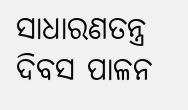ସାଧାରଣତନ୍ତ୍ର ଦିବସ ପାଳନ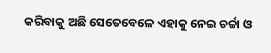କରିବାକୁ ଅଛି ସେତେବେଳେ ଏହାକୁ ନେଇ ଚର୍ଚ୍ଚା ଓ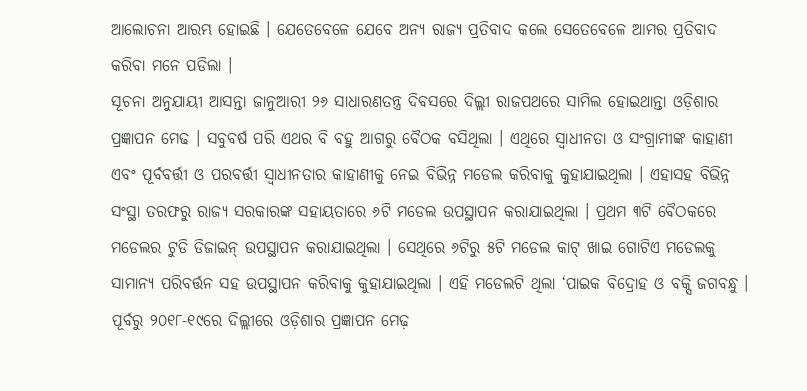ଆଲୋଚନା ଆରମ୍ଭ ହୋଇଛି । ଯେତେବେଳେ ଯେବେ ଅନ୍ୟ ରାଜ୍ୟ ପ୍ରତିବାଦ କଲେ ସେତେବେଳେ ଆମର ପ୍ରତିବାଦ କରିବା ମନେ ପଡିଲା ।
ସୂଚନା ଅନୁଯାୟୀ ଆସନ୍ତା ଜାନୁଆରୀ ୨୬ ସାଧାରଣତନ୍ତ୍ର ଦିବସରେ ଦିଲ୍ଲୀ ରାଜପଥରେ ସାମିଲ ହୋଇଥାନ୍ତା ଓଡ଼ିଶାର ପ୍ରଜ୍ଞାପନ ମେଢ । ସବୁବର୍ଷ ପରି ଏଥର ବି ବହୁ ଆଗରୁ ବୈଠକ ବସିଥିଲା । ଏଥିରେ ସ୍ୱାଧୀନତା ଓ ସଂଗ୍ରାମୀଙ୍କ କାହାଣୀ ଏବଂ ପୂର୍ବବର୍ତ୍ତୀ ଓ ପରବର୍ତ୍ତୀ ସ୍ୱାଧୀନତାର କାହାଣୀକୁ ନେଇ ବିଭିନ୍ନ ମଡେଲ କରିବାକୁ କୁହାଯାଇଥିଲା । ଏହାସହ ବିଭିନ୍ନ ସଂସ୍ଥା ତରଫରୁ ରାଜ୍ୟ ସରକାରଙ୍କ ସହାୟତାରେ ୬ଟି ମଡେଲ ଉପସ୍ଥାପନ କରାଯାଇଥିଲା । ପ୍ରଥମ ୩ଟି ବୈଠକରେ ମଡେଲର ଟୁଡି ଡିଜାଇନ୍ ଉପସ୍ଥାପନ କରାଯାଇଥିଲା । ସେଥିରେ ୬ଟିରୁ ୫ଟି ମଡେଲ କାଟ୍ ଖାଇ ଗୋଟିଏ ମଡେଲକୁ ସାମାନ୍ୟ ପରିବର୍ତ୍ତନ ସହ ଉପସ୍ଥାପନ କରିବାକୁ କୁହାଯାଇଥିଲା । ଏହି ମଡେଲଟି ଥିଲା ‘ପାଇକ ବିଦ୍ରୋହ ଓ ବକ୍ସି ଜଗବନ୍ଧୁ । ପୂର୍ବରୁ ୨୦୧୮-୧୯ରେ ଦିଲ୍ଲୀରେ ଓଡ଼ିଶାର ପ୍ରଜ୍ଞାପନ ମେଢ଼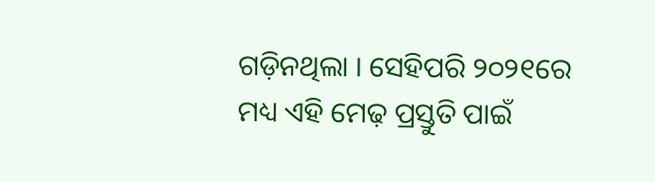ଗଡ଼ିନଥିଲା । ସେହିପରି ୨୦୨୧ରେ ମଧ୍ୟ ଏହି ମେଢ଼ ପ୍ରସ୍ତୁତି ପାଇଁ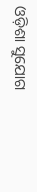ଓଡ଼ିଶା ସୁଯୋଗ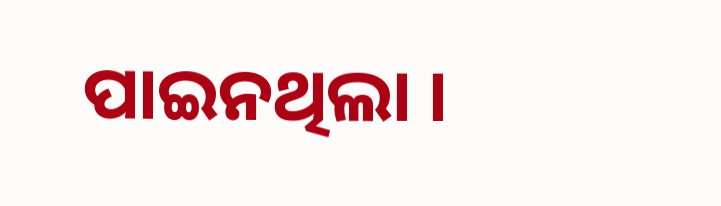ପାଇନଥିଲା ।